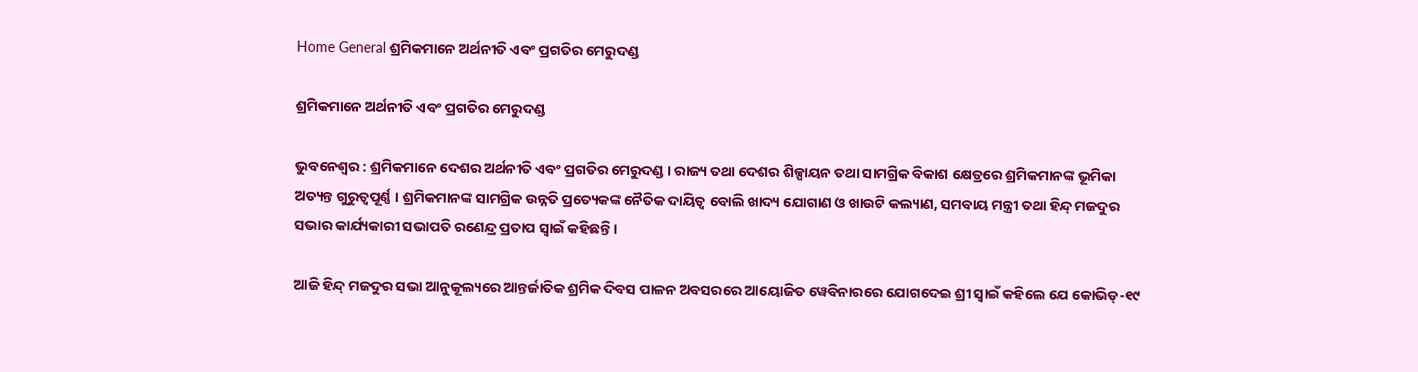Home General ଶ୍ରମିକମାନେ ଅର୍ଥନୀତି ଏବଂ ପ୍ରଗତିର ମେରୁଦଣ୍ଡ

ଶ୍ରମିକମାନେ ଅର୍ଥନୀତି ଏବଂ ପ୍ରଗତିର ମେରୁଦଣ୍ଡ

ଭୁବନେଶ୍ୱର : ଶ୍ରମିକମାନେ ଦେଶର ଅର୍ଥନୀତି ଏବଂ ପ୍ରଗତିର ମେରୁଦଣ୍ଡ । ରାଜ୍ୟ ତଥା ଦେଶର ଶିଳ୍ପାୟନ ତଥା ସାମଗ୍ରିକ ବିକାଶ କ୍ଷେତ୍ରରେ ଶ୍ରମିକମାନଙ୍କ ଭୂମିକା ଅତ୍ୟନ୍ତ ଗୁରୁତ୍ୱପୂର୍ଣ୍ଣ । ଶ୍ରମିକମାନଙ୍କ ସାମଗ୍ରିକ ଉନ୍ନତି ପ୍ରତ୍ୟେକଙ୍କ ନୈତିକ ଦାୟିତ୍ୱ ବୋଲି ଖାଦ୍ୟ ଯୋଗାଣ ଓ ଖାଉଟି କଲ୍ୟାଣ, ସମବାୟ ମନ୍ତ୍ରୀ ତଥା ହିନ୍ଦ୍ ମଜଦୁର ସଭାର କାର୍ଯ୍ୟକାରୀ ସଭାପତି ରଣେନ୍ଦ୍ର ପ୍ରତାପ ସ୍ୱାଇଁ କହିଛନ୍ତି ।

ଆଜି ହିନ୍ଦ୍ ମଜଦୁର ସଭା ଆନୁକୂଲ୍ୟରେ ଆନ୍ତର୍ଜାତିକ ଶ୍ରମିକ ଦିବସ ପାଳନ ଅବସରରେ ଆୟୋଜିତ ୱେବିନାରରେ ଯୋଗଦେଇ ଶ୍ରୀ ସ୍ୱାଇଁ କହିଲେ ଯେ କୋଭିଡ୍‌-୧୯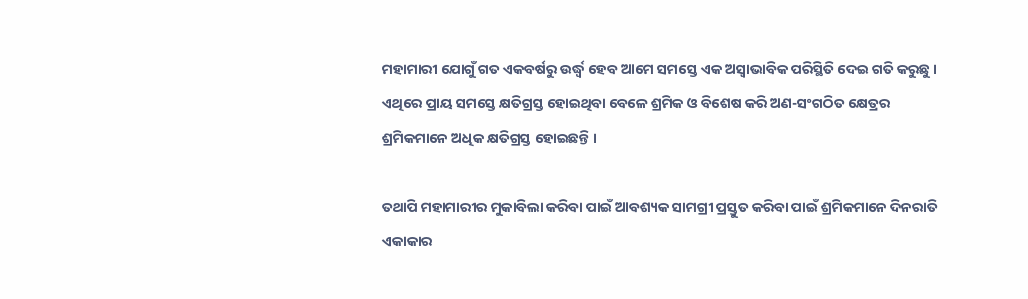ମହାମାରୀ ଯୋଗୁଁ ଗତ ଏକବର୍ଷରୁ ଉର୍ଦ୍ଧ୍ୱ ହେବ ଆମେ ସମସ୍ତେ ଏକ ଅସ୍ୱାଭାବିକ ପରିସ୍ଥିତି ଦେଇ ଗତି କରୁଛୁ । ଏଥିରେ ପ୍ରାୟ ସମସ୍ତେ କ୍ଷତିଗ୍ରସ୍ତ ହୋଇଥିବା ବେଳେ ଶ୍ରମିକ ଓ ବିଶେଷ କରି ଅଣ-ସଂଗଠିତ କ୍ଷେତ୍ରର ଶ୍ରମିକମାନେ ଅଧିକ କ୍ଷତିଗ୍ରସ୍ତ ହୋଇଛନ୍ତି ।

ତଥାପି ମହାମାରୀର ମୁକାବିଲା କରିବା ପାଇଁ ଆବଶ୍ୟକ ସାମଗ୍ରୀ ପ୍ରସ୍ତୁତ କରିବା ପାଇଁ ଶ୍ରମିକମାନେ ଦିନରାତି ଏକାକାର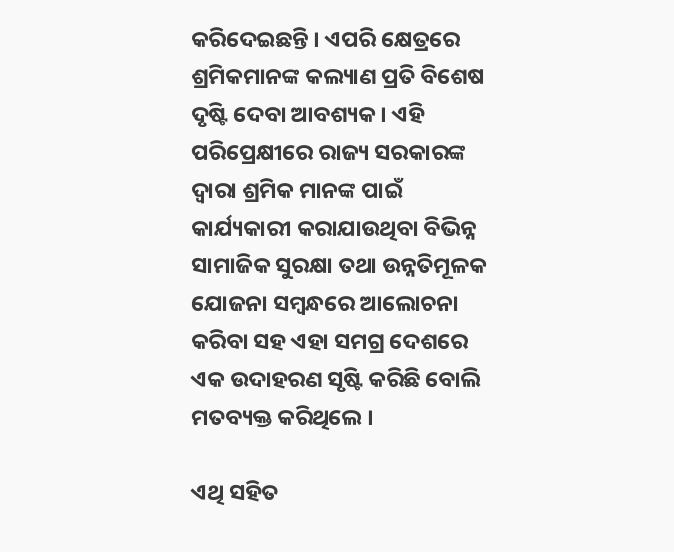କରିଦେଇଛନ୍ତି । ଏପରି କ୍ଷେତ୍ରରେ ଶ୍ରମିକମାନଙ୍କ କଲ୍ୟାଣ ପ୍ରତି ବିଶେଷ ଦୃଷ୍ଟି ଦେବା ଆବଶ୍ୟକ । ଏହି ପରିପ୍ରେକ୍ଷୀରେ ରାଜ୍ୟ ସରକାରଙ୍କ ଦ୍ୱାରା ଶ୍ରମିକ ମାନଙ୍କ ପାଇଁ କାର୍ଯ୍ୟକାରୀ କରାଯାଉଥିବା ବିଭିନ୍ନ ସାମାଜିକ ସୁରକ୍ଷା ତଥା ଉନ୍ନତିମୂଳକ ଯୋଜନା ସମ୍ବନ୍ଧରେ ଆଲୋଚନା କରିବା ସହ ଏହା ସମଗ୍ର ଦେଶରେ ଏକ ଉଦାହରଣ ସୃଷ୍ଟି କରିଛି ବୋଲି ମତବ୍ୟକ୍ତ କରିଥିଲେ ।

ଏଥି ସହିତ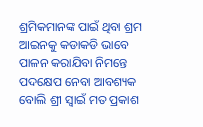ଶ୍ରମିକମାନଙ୍କ ପାଇଁ ଥିବା ଶ୍ରମ ଆଇନକୁ କଡାକଡି ଭାବେ ପାଳନ କରାଯିବା ନିମନ୍ତେ ପଦକ୍ଷେପ ନେବା ଆବଶ୍ୟକ ବୋଲି ଶ୍ରୀ ସ୍ୱାଇଁ ମତ ପ୍ରକାଶ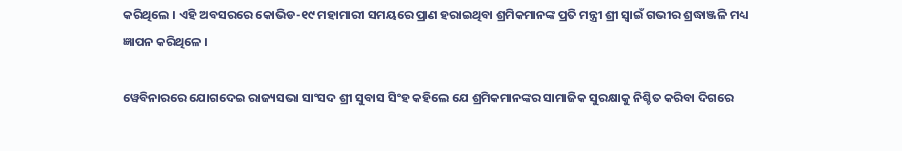କରିଥିଲେ । ଏହି ଅବସରରେ କୋଭିଡ-୧୯ ମହାମାରୀ ସମୟରେ ପ୍ରାଣ ହରାଇଥିବା ଶ୍ରମିକମାନଙ୍କ ପ୍ରତି ମନ୍ତ୍ରୀ ଶ୍ରୀ ସ୍ୱାଇଁ ଗଭୀର ଶ୍ରଦ୍ଧାଞ୍ଜଳି ମଧ୍ୟ ଜ୍ଞାପନ କରିଥିଳେ ।

ୱେବିନାରରେ ଯୋଗଦେଇ ରାଜ୍ୟସଭା ସାଂସଦ ଶ୍ରୀ ସୁବାସ ସିଂହ କହିଲେ ଯେ ଶ୍ରମିକମାନଙ୍କର ସାମାଜିକ ସୁରକ୍ଷାକୁ ନିଶ୍ଚିତ କରିବା ଦିଗରେ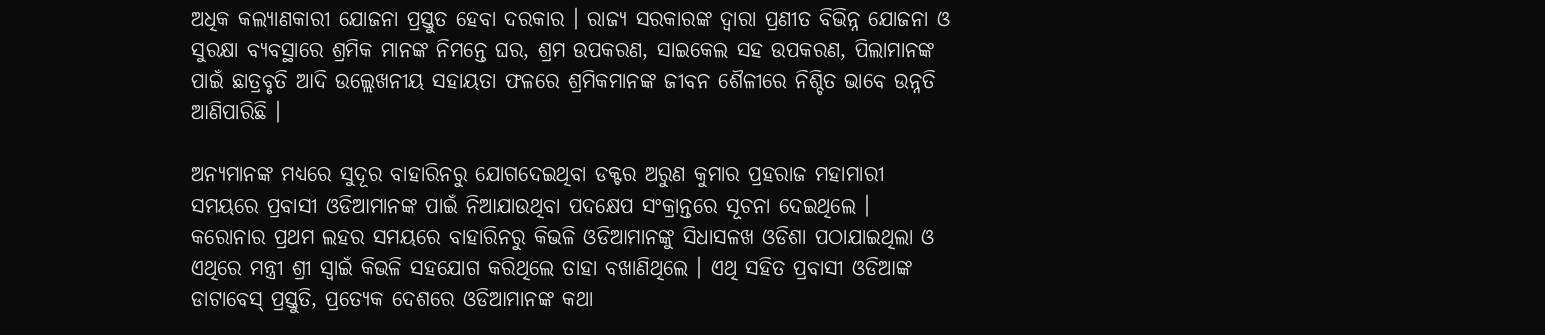ଅଧିକ କଲ୍ୟାଣକାରୀ ଯୋଜନା ପ୍ରସ୍ତୁତ ହେବା ଦରକାର । ରାଜ୍ୟ ସରକାରଙ୍କ ଦ୍ୱାରା ପ୍ରଣୀତ ବିଭିନ୍ନ ଯୋଜନା ଓ ସୁରକ୍ଷା ବ୍ୟବସ୍ଥାରେ ଶ୍ରମିକ ମାନଙ୍କ ନିମନ୍ତେ ଘର, ଶ୍ରମ ଉପକରଣ, ସାଇକେଲ ସହ ଉପକରଣ, ପିଲାମାନଙ୍କ ପାଇଁ ଛାତ୍ରବୃତି ଆଦି ଉଲ୍ଲେଖନୀୟ ସହାୟତା ଫଳରେ ଶ୍ରମିକମାନଙ୍କ ଜୀବନ ଶୈଳୀରେ ନିଶ୍ଚିତ ଭାବେ ଉନ୍ନତି ଆଣିପାରିଛି ।

ଅନ୍ୟମାନଙ୍କ ମଧ୍ୟରେ ସୁଦୂର ବାହାରିନରୁ ଯୋଗଦେଇଥିବା ଡକ୍ଟର ଅରୁଣ କୁମାର ପ୍ରହରାଜ ମହାମାରୀ ସମୟରେ ପ୍ରବାସୀ ଓଡିଆମାନଙ୍କ ପାଇଁ ନିଆଯାଉଥିବା ପଦକ୍ଷେପ ସଂକ୍ରାନ୍ତରେ ସୂଚନା ଦେଇଥିଲେ । କରୋନାର ପ୍ରଥମ ଲହର ସମୟରେ ବାହାରିନରୁ କିଭଳି ଓଡିଆମାନଙ୍କୁ ସିଧାସଳଖ ଓଡିଶା ପଠାଯାଇଥିଲା ଓ ଏଥିରେ ମନ୍ତ୍ରୀ ଶ୍ରୀ ସ୍ୱାଇଁ କିଭଳି ସହଯୋଗ କରିଥିଲେ ତାହା ବଖାଣିଥିଲେ । ଏଥି ସହିତ ପ୍ରବାସୀ ଓଡିଆଙ୍କ ଡାଟାବେସ୍‍ ପ୍ରସ୍ତୁତି, ପ୍ରତ୍ୟେକ ଦେଶରେ ଓଡିଆମାନଙ୍କ କଥା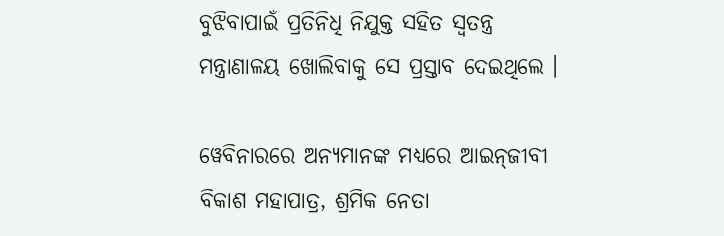ବୁଝିବାପାଇଁ ପ୍ରତିନିଧି ନିଯୁକ୍ତ ସହିତ ସ୍ୱତନ୍ତ୍ର ମନ୍ତ୍ରାଣାଳୟ ଖୋଲିବାକୁ ସେ ପ୍ରସ୍ତାବ ଦେଇଥିଲେ ।

ୱେବିନାରରେ ଅନ୍ୟମାନଙ୍କ ମଧ୍ୟରେ ଆଇନ୍‍ଜୀବୀ ବିକାଶ ମହାପାତ୍ର, ଶ୍ରମିକ ନେତା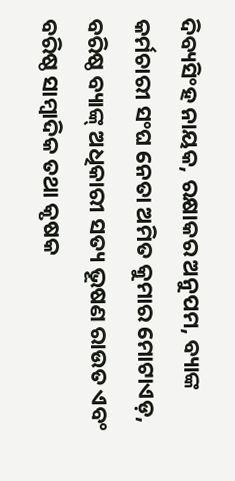ଦିବ୍ୟସିଂହ ନାୟକ, ରକ୍ଷାକର ଅନୁପମ, ବ୍ୟାଙ୍କ କର୍ମଚାରୀ ସଂଘ ନେତା ଅମିତ କୁମାର ମୋଟାଏଡ଼, ବରିଷ୍ଠ ବ୍ୟାଙ୍କ୍‍ ଅଧିକାରୀ ସତ୍ୟ ଭୂଷଣ ରାଉତ ଏବଂ ବରିଷ୍ଠ ସାମ୍ବାଦିକ ତଥା କୃଷକ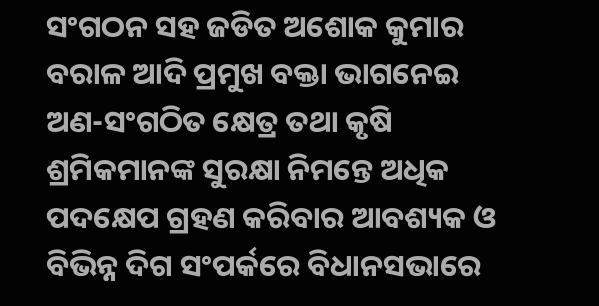ସଂଗଠନ ସହ ଜଡିତ ଅଶୋକ କୁମାର ବରାଳ ଆଦି ପ୍ରମୁଖ ବକ୍ତା ଭାଗନେଇ ଅଣ-ସଂଗଠିତ କ୍ଷେତ୍ର ତଥା କୃଷି ଶ୍ରମିକମାନଙ୍କ ସୁରକ୍ଷା ନିମନ୍ତେ ଅଧିକ ପଦକ୍ଷେପ ଗ୍ରହଣ କରିବାର ଆବଶ୍ୟକ ଓ ବିଭିନ୍ନ ଦିଗ ସଂପର୍କରେ ବିଧାନସଭାରେ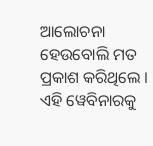ଆଲୋଚନା ହେଉବୋଲି ମତ ପ୍ରକାଶ କରିଥିଲେ । ଏହି ୱେବିନାରକୁ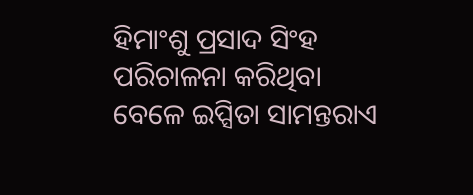ହିମାଂଶୁ ପ୍ରସାଦ ସିଂହ ପରିଚାଳନା କରିଥିବା ବେଳେ ଇପ୍ସିତା ସାମନ୍ତରାଏ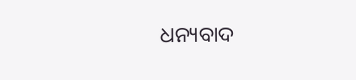ଧନ୍ୟବାଦ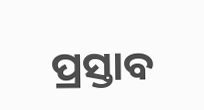ପ୍ରସ୍ତାବ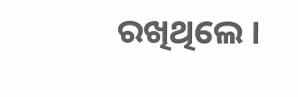ରଖିଥିଲେ ।